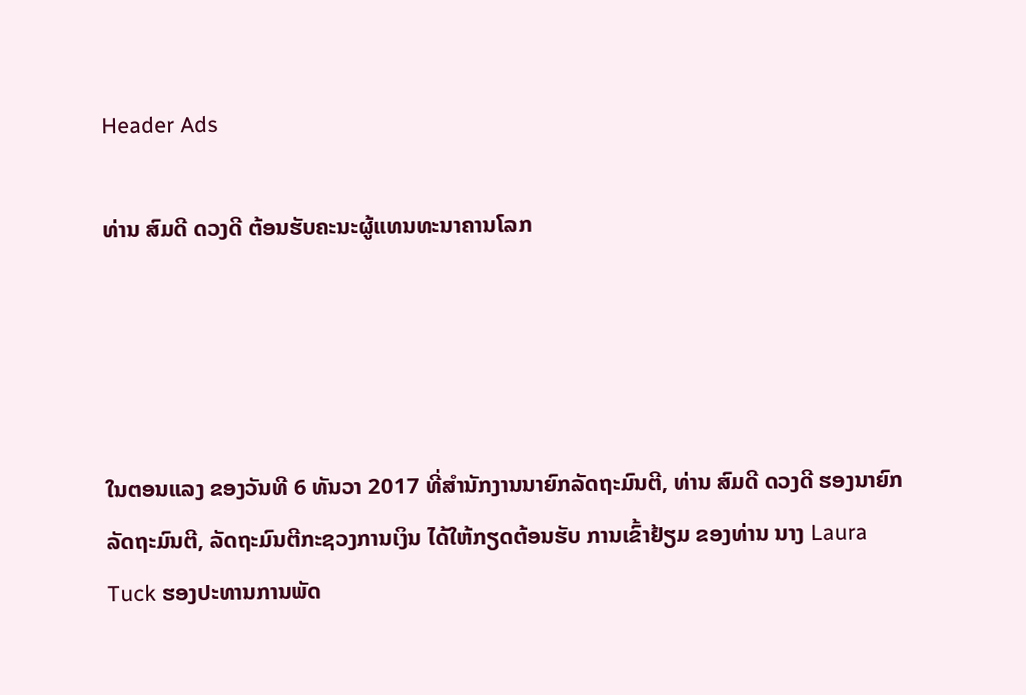Header Ads

ທ່ານ ສົມດີ ດວງດີ ຕ້ອນຮັບຄະນະຜູ້ແທນທະນາຄານໂລກ




ໃນຕອນແລງ ຂອງວັນທີ 6 ທັນວາ 2017 ທີ່ສຳນັກງານນາຍົກລັດຖະມົນຕີ, ທ່ານ ສົມດີ ດວງດີ ຮອງນາຍົກລັດຖະມົນຕີ, ລັດຖະມົນຕີກະຊວງການເງິນ ໄດ້ໃຫ້ກຽດຕ້ອນຮັບ ການເຂົ້າຢ້ຽມ ຂອງທ່ານ ນາງ Laura Tuck ຮອງປະທານການພັດ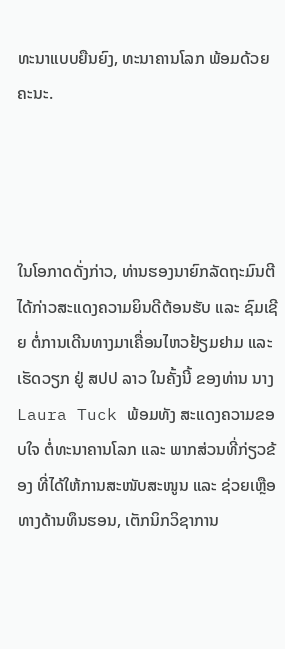ທະນາແບບຍືນຍົງ, ທະນາຄານໂລກ ພ້ອມດ້ວຍຄະນະ.




ໃນໂອກາດດັ່ງກ່າວ, ທ່ານຮອງນາຍົກລັດຖະມົນຕີ ໄດ້ກ່າວສະແດງຄວາມຍິນດີຕ້ອນຮັບ ແລະ ຊົມເຊີຍ ຕໍ່ການເດີນທາງມາເຄື່ອນໄຫວຢ້ຽມຢາມ ແລະ ເຮັດວຽກ ຢູ່ ສປປ ລາວ ໃນຄັ້ງນີ້ ຂອງທ່ານ ນາງ Laura Tuck ພ້ອມທັງ ສະແດງຄວາມຂອບໃຈ ຕໍ່ທະນາຄານໂລກ ແລະ ພາກສ່ວນທີ່ກ່ຽວຂ້ອງ ທີ່ໄດ້ໃຫ້ການສະໜັບສະໜູນ ແລະ ຊ່ວຍເຫຼືອ ທາງດ້ານທຶນຮອນ, ເຕັກນິກວິຊາການ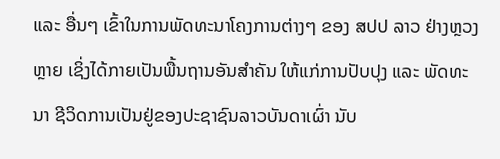ແລະ ອື່ນໆ ເຂົ້າໃນການພັດທະນາໂຄງການຕ່າງໆ ຂອງ ສປປ ລາວ ຢ່າງຫຼວງຫຼາຍ ເຊິ່ງໄດ້ກາຍເປັນພື້ນຖານອັນສຳຄັນ ໃຫ້ແກ່ການປັບປຸງ ແລະ ພັດທະນາ ຊີວິດການເປັນຢູ່ຂອງປະຊາຊົນລາວບັນດາເຜົ່າ ນັບ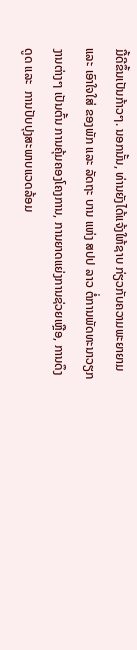ມື້ດີຂຶ້ນເປັນກ້າວໆ. ນອກນັ້ນ, ທ່ານຍັງໄດ້ແຈ້ງໃຫ້ຊາບ ກ່ຽວກັບຄວາມພະຍາຍາມ ແລະ ເອົາໃຈໃສ່ ຂອງພັກ ແລະ ລັດຖະ ບານ ແຫ່ງ ສປປ ລາວ ຕໍ່ການພັດທະນາວຽກງານຕ່າງໆ ເປັນຕົ້ນ ການຄຸ້ມຄອງໂຄງການ, ການຍາດແຍ່ງການຊ່ວຍເຫຼືອ, ການດຶງດູດ ແລະ  ການປັບປຸງສະພາບແວດລ້ອມ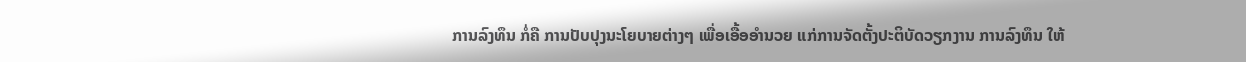ການລົງທຶນ ກໍ່ຄື ການປັບປຸງນະໂຍບາຍຕ່າງໆ ເພື່ອເອື້ອອຳນວຍ ແກ່ການຈັດຕັ້ງປະຕິບັດວຽກງານ ການລົງທຶນ ໃຫ້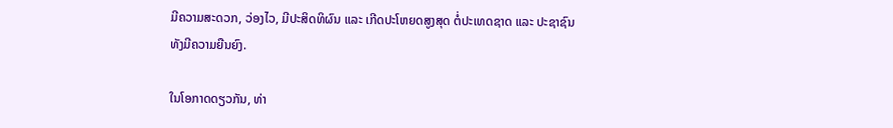ມີຄວາມສະດວກ, ວ່ອງໄວ, ມີປະສິດທິຜົນ ແລະ ເກີດປະໂຫຍດສູງສຸດ ຕໍ່ປະເທດຊາດ ແລະ ປະຊາຊົນ ທັງມີຄວາມຍືນຍົງ.

ໃນໂອກາດດຽວກັນ, ທ່າ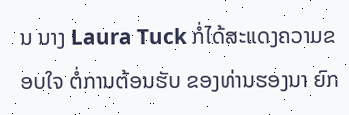ນ ນາງ Laura Tuck ກໍ່ໄດ້ສະແດງຄວາມຂອບໃຈ ຕໍ່ການຕ້ອນຮັບ ຂອງທ່ານຮອງນາ ຍົກ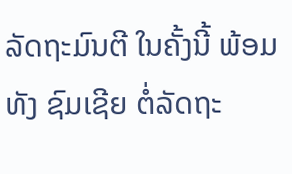ລັດຖະມົນຕີ ໃນຄັ້ງນີ້ ພ້ອມທັງ ຊົມເຊີຍ ຕໍ່ລັດຖະ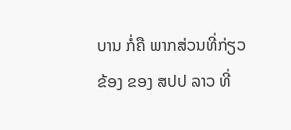ບານ ກໍ່ຄື ພາກສ່ວນທີ່ກ່ຽວຂ້ອງ ຂອງ ສປປ ລາວ ທີ່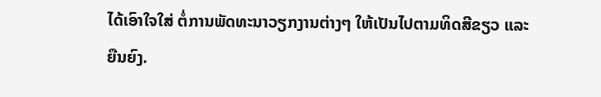ໄດ້ເອົາໃຈໃສ່ ຕໍ່ການພັດທະນາວຽກງານຕ່າງໆ ໃຫ້ເປັນໄປຕາມທິດສີຂຽວ ແລະ ຍືນຍົງ.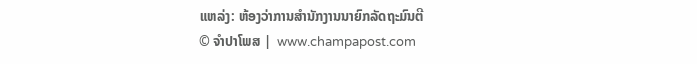ແຫລ່ງ: ຫ້ອງວ່າການສຳນັກງານນາຍົກລັດຖະມົນຕີ
© ຈໍາປາໂພສ |  www.champapost.com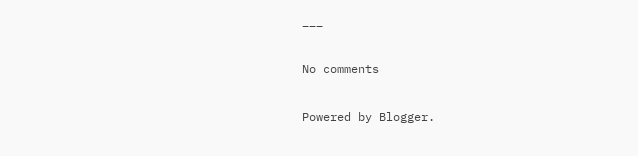___

No comments

Powered by Blogger.